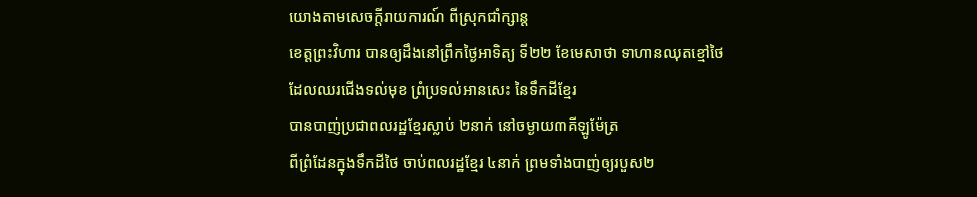យោងតាមសេចក្តីរាយការណ៍ ពីស្រុកជាំក្សាន្ត
ខេត្តព្រះវិហារ បានឲ្យដឹងនៅព្រឹកថ្ងៃអាទិត្យ ទី២២ ខែមេសាថា ទាហានឈុតខ្មៅថៃ
ដែលឈរជើងទល់មុខ ព្រំប្រទល់អានសេះ នៃទឹកដីខ្មែរ
បានបាញ់ប្រជាពលរដ្ឋខ្មែរស្លាប់ ២នាក់ នៅចម្ងាយ៣គីឡូម៉ែត្រ
ពីព្រំដែនក្នុងទឹកដីថៃ ចាប់ពលរដ្ឋខ្មែរ ៤នាក់ ព្រមទាំងបាញ់ឲ្យរបួស២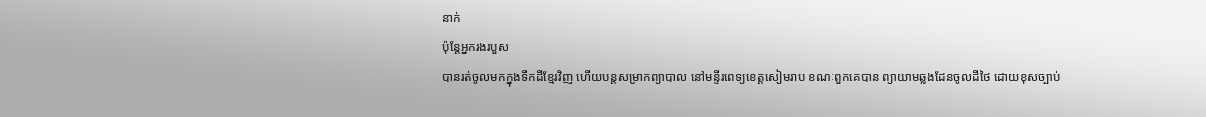នាក់
ប៉ុន្តែអ្នករងរបួស
បានរត់ចូលមកក្នុងទឹកដីខ្មែរវិញ ហើយបន្តសម្រាកព្យាបាល នៅមន្ទីរពេទ្យខេត្តសៀមរាប ខណៈពួកគេបាន ព្យាយាមឆ្លងដែនចូលដីថៃ ដោយខុសច្បាប់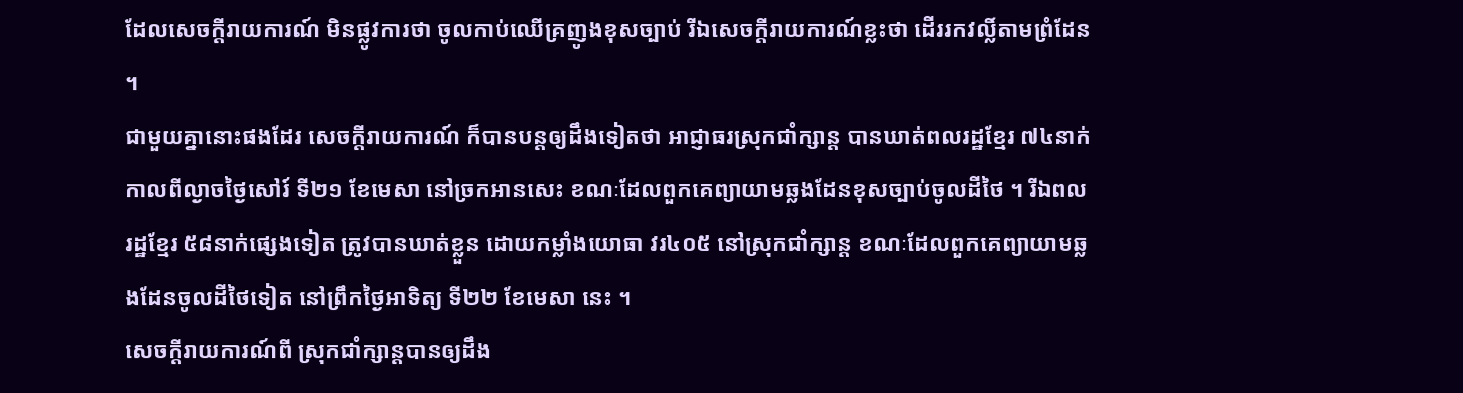ដែលសេចក្តីរាយការណ៍ មិនផ្លូវការថា ចូលកាប់ឈើគ្រញូងខុសច្បាប់ រីឯសេចក្តីរាយការណ៍ខ្លះថា ដើររកវល្លិ៍តាមព្រំដែន ។
ជាមួយគ្នានោះផងដែរ សេចក្តីរាយការណ៍ ក៏បានបន្តឲ្យដឹងទៀតថា អាជ្ញាធរស្រុកជាំក្សាន្ត បានឃាត់ពលរដ្ឋខ្មែរ ៧៤នាក់ កាលពីល្ងាចថ្ងៃសៅរ៍ ទី២១ ខែមេសា នៅច្រកអានសេះ ខណៈដែលពួកគេព្យាយាមឆ្លងដែនខុសច្បាប់ចូលដីថៃ ។ រីឯពលរដ្ឋខ្មែរ ៥៨នាក់ផ្សេងទៀត ត្រូវបានឃាត់ខ្លួន ដោយកម្លាំងយោធា វរ៤០៥ នៅស្រុកជាំក្សាន្ត ខណៈដែលពួកគេព្យាយាមឆ្លងដែនចូលដីថៃទៀត នៅព្រឹកថ្ងៃអាទិត្យ ទី២២ ខែមេសា នេះ ។
សេចក្តីរាយការណ៍ពី ស្រុកជាំក្សាន្តបានឲ្យដឹង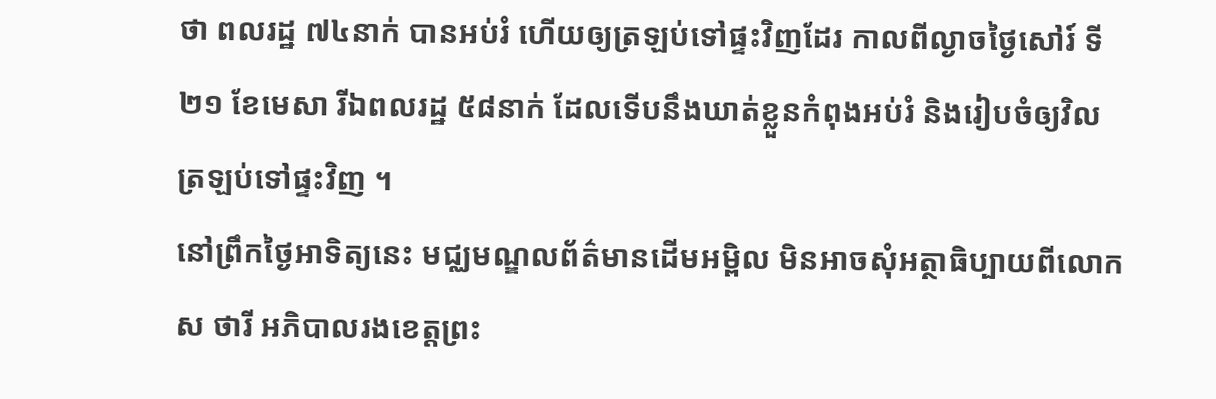ថា ពលរដ្ឋ ៧៤នាក់ បានអប់រំ ហើយឲ្យត្រឡប់ទៅផ្ទះវិញដែរ កាលពីល្ងាចថ្ងៃសៅរ៍ ទី២១ ខែមេសា រីឯពលរដ្ឋ ៥៨នាក់ ដែលទើបនឹងឃាត់ខ្លួនកំពុងអប់រំ និងរៀបចំឲ្យវិលត្រឡប់ទៅផ្ទះវិញ ។
នៅព្រឹកថ្ងៃអាទិត្យនេះ មជ្ឈមណ្ឌលព័ត៌មានដើមអម្ពិល មិនអាចសុំអត្ថាធិប្បាយពីលោក ស ថារី អភិបាលរងខេត្តព្រះ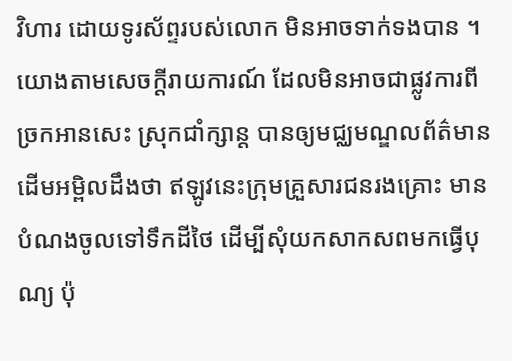វិហារ ដោយទូរស័ព្ទរបស់លោក មិនអាចទាក់ទងបាន ។
យោងតាមសេចក្តីរាយការណ៍ ដែលមិនអាចជាផ្លូវការពីច្រកអានសេះ ស្រុកជាំក្សាន្ត បានឲ្យមជ្ឈមណ្ឌលព័ត៌មាន ដើមអម្ពិលដឹងថា ឥឡូវនេះក្រុមគ្រួសារជនរងគ្រោះ មានបំណងចូលទៅទឹកដីថៃ ដើម្បីសុំយកសាកសពមកធ្វើបុណ្យ ប៉ុ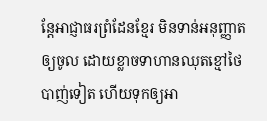ន្តែអាជ្ញាធរព្រំដែនខ្មែរ មិនទាន់អនុញ្ញាតឲ្យចូល ដោយខ្លាចទាហានឈុតខ្មៅថៃបាញ់ទៀត ហើយទុកឲ្យអា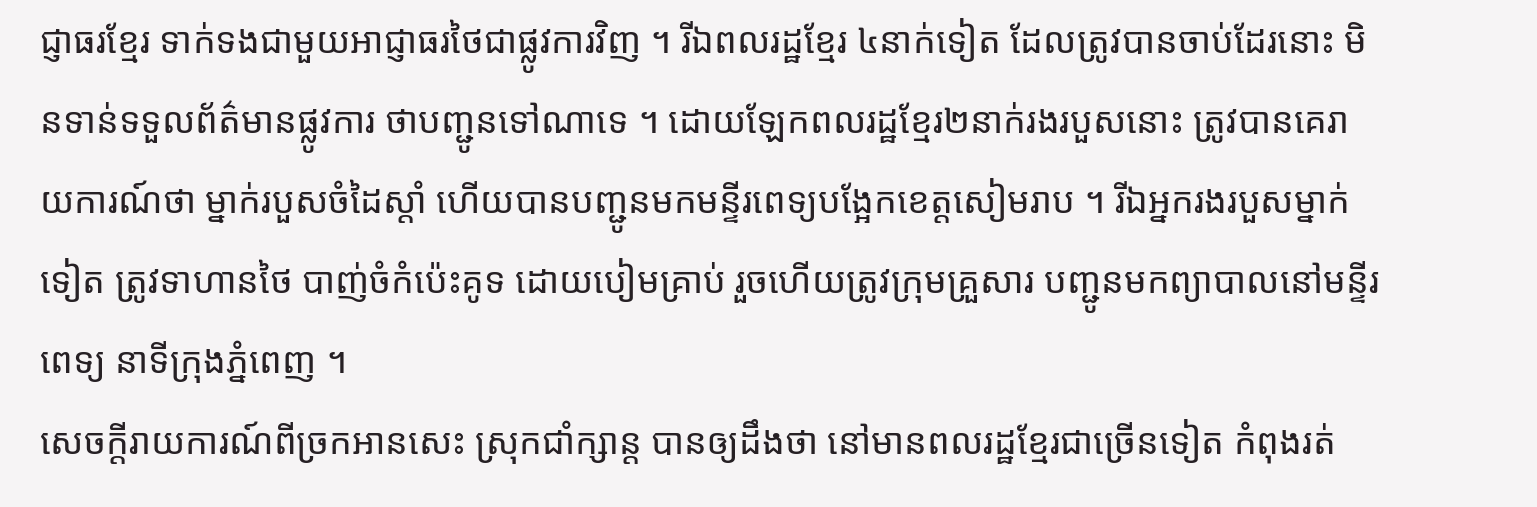ជ្ញាធរខ្មែរ ទាក់ទងជាមួយអាជ្ញាធរថៃជាផ្លូវការវិញ ។ រីឯពលរដ្ឋខ្មែរ ៤នាក់ទៀត ដែលត្រូវបានចាប់ដែរនោះ មិនទាន់ទទួលព័ត៌មានផ្លូវការ ថាបញ្ជូនទៅណាទេ ។ ដោយឡែកពលរដ្ឋខ្មែរ២នាក់រងរបួសនោះ ត្រូវបានគេរាយការណ៍ថា ម្នាក់របួសចំដៃស្តាំ ហើយបានបញ្ជូនមកមន្ទីរពេទ្យបង្អែកខេត្តសៀមរាប ។ រីឯអ្នករងរបួសម្នាក់ទៀត ត្រូវទាហានថៃ បាញ់ចំកំប៉េះគូទ ដោយបៀមគ្រាប់ រួចហើយត្រូវក្រុមគ្រួសារ បញ្ជូនមកព្យាបាលនៅមន្ទីរពេទ្យ នាទីក្រុងភ្នំពេញ ។
សេចក្តីរាយការណ៍ពីច្រកអានសេះ ស្រុកជាំក្សាន្ត បានឲ្យដឹងថា នៅមានពលរដ្ឋខ្មែរជាច្រើនទៀត កំពុងរត់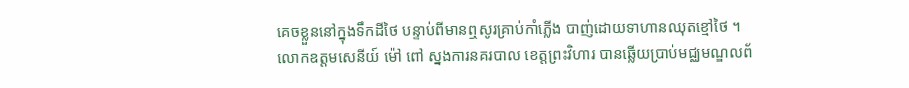គេចខ្លួននៅក្នុងទឹកដីថៃ បន្ទាប់ពីមានឮសូរគ្រាប់កាំភ្លើង បាញ់ដោយទាហានឈុតខ្មៅថៃ ។
លោកឧត្តមសេនីយ៍ ម៉ៅ ពៅ ស្នងការនគរបាល ខេត្តព្រះវិហារ បានឆ្លើយប្រាប់មជ្ឈមណ្ឌលព័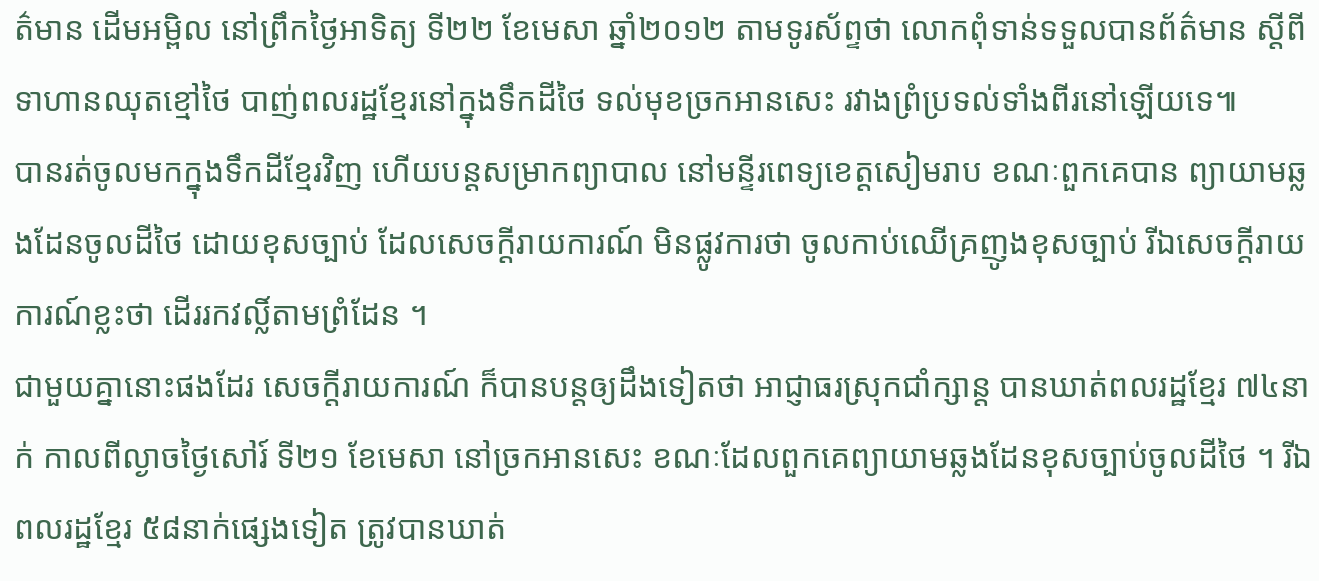ត៌មាន ដើមអម្ពិល នៅព្រឹកថ្ងៃអាទិត្យ ទី២២ ខែមេសា ឆ្នាំ២០១២ តាមទូរស័ព្ទថា លោកពុំទាន់ទទួលបានព័ត៌មាន ស្តីពីទាហានឈុតខ្មៅថៃ បាញ់ពលរដ្ឋខ្មែរនៅក្នុងទឹកដីថៃ ទល់មុខច្រកអានសេះ រវាងព្រំប្រទល់ទាំងពីរនៅឡើយទេ៕
បានរត់ចូលមកក្នុងទឹកដីខ្មែរវិញ ហើយបន្តសម្រាកព្យាបាល នៅមន្ទីរពេទ្យខេត្តសៀមរាប ខណៈពួកគេបាន ព្យាយាមឆ្លងដែនចូលដីថៃ ដោយខុសច្បាប់ ដែលសេចក្តីរាយការណ៍ មិនផ្លូវការថា ចូលកាប់ឈើគ្រញូងខុសច្បាប់ រីឯសេចក្តីរាយការណ៍ខ្លះថា ដើររកវល្លិ៍តាមព្រំដែន ។
ជាមួយគ្នានោះផងដែរ សេចក្តីរាយការណ៍ ក៏បានបន្តឲ្យដឹងទៀតថា អាជ្ញាធរស្រុកជាំក្សាន្ត បានឃាត់ពលរដ្ឋខ្មែរ ៧៤នាក់ កាលពីល្ងាចថ្ងៃសៅរ៍ ទី២១ ខែមេសា នៅច្រកអានសេះ ខណៈដែលពួកគេព្យាយាមឆ្លងដែនខុសច្បាប់ចូលដីថៃ ។ រីឯពលរដ្ឋខ្មែរ ៥៨នាក់ផ្សេងទៀត ត្រូវបានឃាត់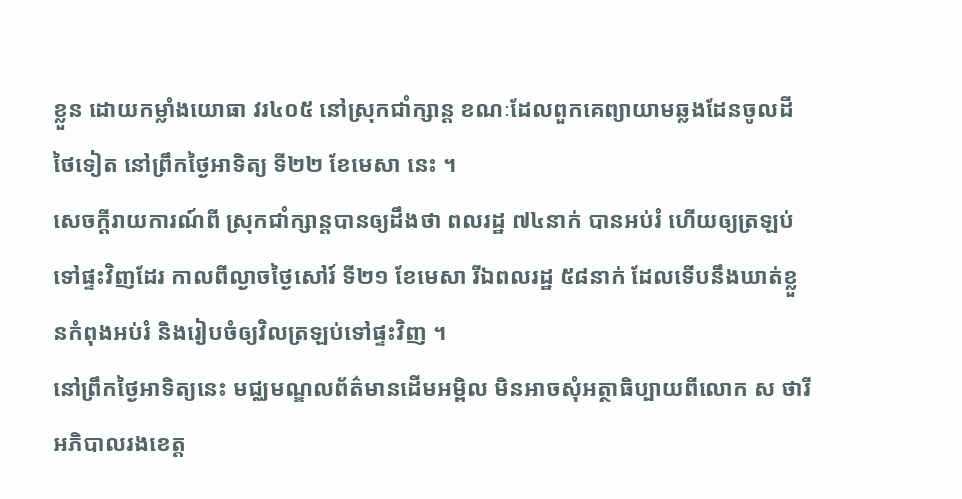ខ្លួន ដោយកម្លាំងយោធា វរ៤០៥ នៅស្រុកជាំក្សាន្ត ខណៈដែលពួកគេព្យាយាមឆ្លងដែនចូលដីថៃទៀត នៅព្រឹកថ្ងៃអាទិត្យ ទី២២ ខែមេសា នេះ ។
សេចក្តីរាយការណ៍ពី ស្រុកជាំក្សាន្តបានឲ្យដឹងថា ពលរដ្ឋ ៧៤នាក់ បានអប់រំ ហើយឲ្យត្រឡប់ទៅផ្ទះវិញដែរ កាលពីល្ងាចថ្ងៃសៅរ៍ ទី២១ ខែមេសា រីឯពលរដ្ឋ ៥៨នាក់ ដែលទើបនឹងឃាត់ខ្លួនកំពុងអប់រំ និងរៀបចំឲ្យវិលត្រឡប់ទៅផ្ទះវិញ ។
នៅព្រឹកថ្ងៃអាទិត្យនេះ មជ្ឈមណ្ឌលព័ត៌មានដើមអម្ពិល មិនអាចសុំអត្ថាធិប្បាយពីលោក ស ថារី អភិបាលរងខេត្ត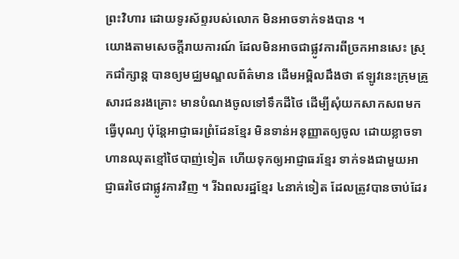ព្រះវិហារ ដោយទូរស័ព្ទរបស់លោក មិនអាចទាក់ទងបាន ។
យោងតាមសេចក្តីរាយការណ៍ ដែលមិនអាចជាផ្លូវការពីច្រកអានសេះ ស្រុកជាំក្សាន្ត បានឲ្យមជ្ឈមណ្ឌលព័ត៌មាន ដើមអម្ពិលដឹងថា ឥឡូវនេះក្រុមគ្រួសារជនរងគ្រោះ មានបំណងចូលទៅទឹកដីថៃ ដើម្បីសុំយកសាកសពមកធ្វើបុណ្យ ប៉ុន្តែអាជ្ញាធរព្រំដែនខ្មែរ មិនទាន់អនុញ្ញាតឲ្យចូល ដោយខ្លាចទាហានឈុតខ្មៅថៃបាញ់ទៀត ហើយទុកឲ្យអាជ្ញាធរខ្មែរ ទាក់ទងជាមួយអាជ្ញាធរថៃជាផ្លូវការវិញ ។ រីឯពលរដ្ឋខ្មែរ ៤នាក់ទៀត ដែលត្រូវបានចាប់ដែរ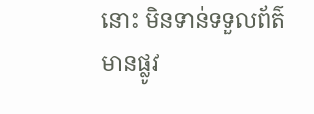នោះ មិនទាន់ទទួលព័ត៌មានផ្លូវ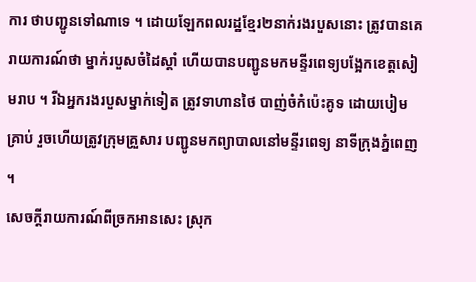ការ ថាបញ្ជូនទៅណាទេ ។ ដោយឡែកពលរដ្ឋខ្មែរ២នាក់រងរបួសនោះ ត្រូវបានគេរាយការណ៍ថា ម្នាក់របួសចំដៃស្តាំ ហើយបានបញ្ជូនមកមន្ទីរពេទ្យបង្អែកខេត្តសៀមរាប ។ រីឯអ្នករងរបួសម្នាក់ទៀត ត្រូវទាហានថៃ បាញ់ចំកំប៉េះគូទ ដោយបៀមគ្រាប់ រួចហើយត្រូវក្រុមគ្រួសារ បញ្ជូនមកព្យាបាលនៅមន្ទីរពេទ្យ នាទីក្រុងភ្នំពេញ ។
សេចក្តីរាយការណ៍ពីច្រកអានសេះ ស្រុក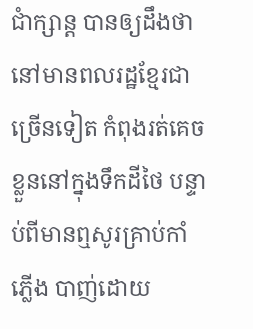ជាំក្សាន្ត បានឲ្យដឹងថា នៅមានពលរដ្ឋខ្មែរជាច្រើនទៀត កំពុងរត់គេចខ្លួននៅក្នុងទឹកដីថៃ បន្ទាប់ពីមានឮសូរគ្រាប់កាំភ្លើង បាញ់ដោយ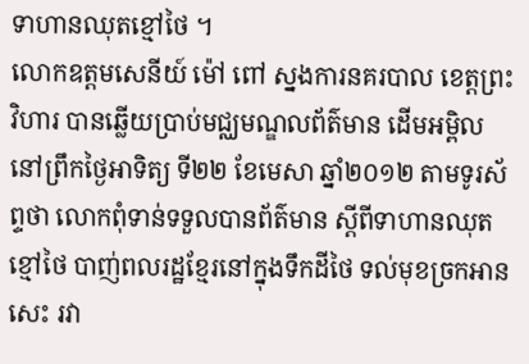ទាហានឈុតខ្មៅថៃ ។
លោកឧត្តមសេនីយ៍ ម៉ៅ ពៅ ស្នងការនគរបាល ខេត្តព្រះវិហារ បានឆ្លើយប្រាប់មជ្ឈមណ្ឌលព័ត៌មាន ដើមអម្ពិល នៅព្រឹកថ្ងៃអាទិត្យ ទី២២ ខែមេសា ឆ្នាំ២០១២ តាមទូរស័ព្ទថា លោកពុំទាន់ទទួលបានព័ត៌មាន ស្តីពីទាហានឈុតខ្មៅថៃ បាញ់ពលរដ្ឋខ្មែរនៅក្នុងទឹកដីថៃ ទល់មុខច្រកអានសេះ រវា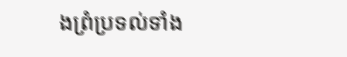ងព្រំប្រទល់ទាំង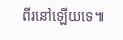ពីរនៅឡើយទេ៕